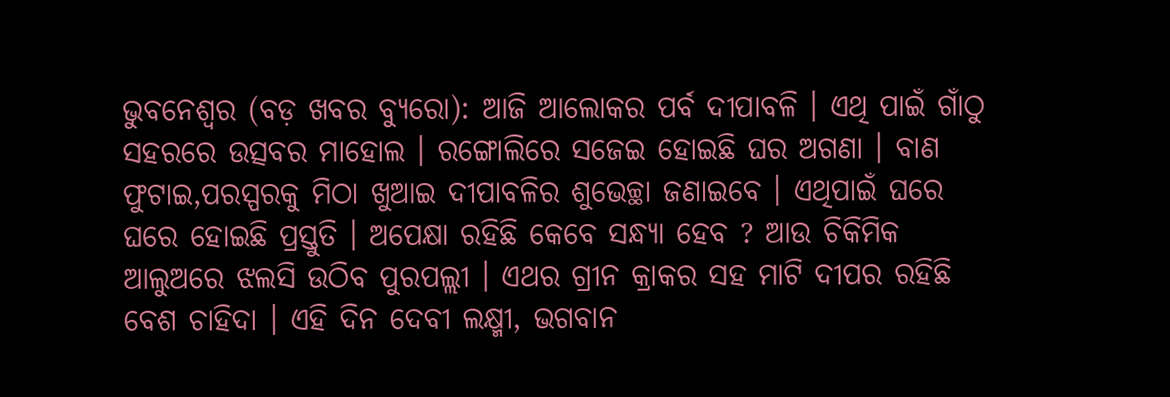ଭୁବନେଶ୍ୱର (ବଡ଼ ଖବର ବ୍ୟୁରୋ): ଆଜି ଆଲୋକର ପର୍ବ ଦୀପାବଳି । ଏଥି ପାଇଁ ଗାଁଠୁ ସହରରେ ଉତ୍ସବର ମାହୋଲ । ରଙ୍ଗୋଲିରେ ସଜେଇ ହୋଇଛି ଘର ଅଗଣା । ବାଣ ଫୁଟାଇ,ପରସ୍ପରକୁ ମିଠା ଖୁଆଇ ଦୀପାବଳିର ଶୁଭେଚ୍ଛା ଜଣାଇବେ । ଏଥିପାଇଁ ଘରେ ଘରେ ହୋଇଛି ପ୍ରସ୍ତୁତି । ଅପେକ୍ଷା ରହିଛି କେବେ ସନ୍ଧ୍ୟା ହେବ ? ଆଉ ଚିକିମିକ ଆଲୁଅରେ ଝଲସି ଉଠିବ ପୁରପଲ୍ଲୀ । ଏଥର ଗ୍ରୀନ କ୍ରାକର ସହ ମାଟି ଦୀପର ରହିଛି ବେଶ ଚାହିଦା । ଏହି ଦିନ ଦେବୀ ଲକ୍ଷ୍ମୀ, ଭଗବାନ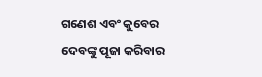ଗଣେଶ ଏବଂ କୁବେର ଦେବଙ୍କୁ ପୂଜା କରିବାର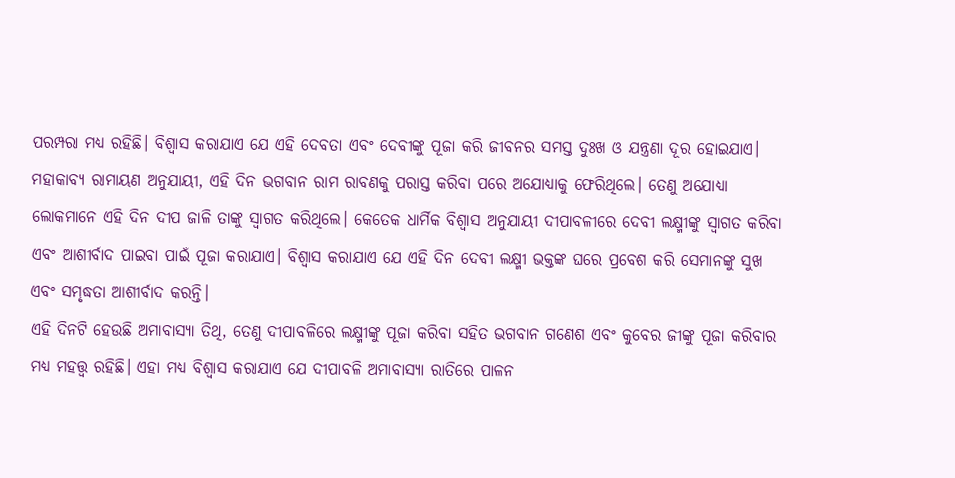ପରମ୍ପରା ମଧ୍ୟ ରହିଛି। ବିଶ୍ୱାସ କରାଯାଏ ଯେ ଏହି ଦେବତା ଏବଂ ଦେବୀଙ୍କୁ ପୂଜା କରି ଜୀବନର ସମସ୍ତ ଦୁଃଖ ଓ ଯନ୍ତ୍ରଣା ଦୂର ହୋଇଯାଏ। ମହାକାବ୍ୟ ରାମାୟଣ ଅନୁଯାୟୀ, ଏହି ଦିନ ଭଗବାନ ରାମ ରାବଣକୁ ପରାସ୍ତ କରିବା ପରେ ଅଯୋଧ୍ୟାକୁ ଫେରିଥିଲେ। ତେଣୁ ଅଯୋଧ୍ୟା ଲୋକମାନେ ଏହି ଦିନ ଦୀପ ଜାଳି ତାଙ୍କୁ ସ୍ୱାଗତ କରିଥିଲେ। କେତେକ ଧାର୍ମିକ ବିଶ୍ୱାସ ଅନୁଯାୟୀ ଦୀପାବଳୀରେ ଦେବୀ ଲକ୍ଷ୍ମୀଙ୍କୁ ସ୍ୱାଗତ କରିବା ଏବଂ ଆଶୀର୍ବାଦ ପାଇବା ପାଇଁ ପୂଜା କରାଯାଏ। ବିଶ୍ୱାସ କରାଯାଏ ଯେ ଏହି ଦିନ ଦେବୀ ଲକ୍ଷ୍ମୀ ଭକ୍ତଙ୍କ ଘରେ ପ୍ରବେଶ କରି ସେମାନଙ୍କୁ ସୁଖ ଏବଂ ସମୃଦ୍ଧତା ଆଶୀର୍ବାଦ କରନ୍ତି।
ଏହି ଦିନଟି ହେଉଛି ଅମାବାସ୍ୟା ତିଥି, ତେଣୁ ଦୀପାବଳିରେ ଲକ୍ଷ୍ମୀଙ୍କୁ ପୂଜା କରିବା ସହିତ ଭଗବାନ ଗଣେଶ ଏବଂ କୁବେର ଜୀଙ୍କୁ ପୂଜା କରିବାର ମଧ୍ୟ ମହତ୍ତ୍ବ ରହିଛି। ଏହା ମଧ୍ୟ ବିଶ୍ୱାସ କରାଯାଏ ଯେ ଦୀପାବଳି ଅମାବାସ୍ୟା ରାତିରେ ପାଳନ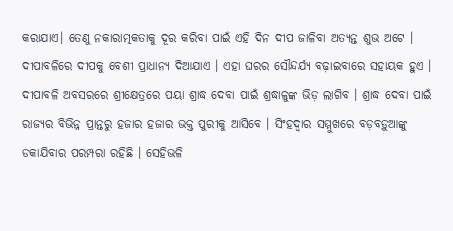କରାଯାଏ। ତେଣୁ ନକାରାତ୍ମକତାକୁ ଦୂର କରିବା ପାଇଁ ଏହି ଦିନ ଦୀପ ଜାଳିବା ଅତ୍ୟନ୍ତ ଶୁଭ ଅଟେ । ଦୀପାବଳିରେ ଦୀପକୁ ବେଶୀ ପ୍ରାଧାନ୍ୟ ଦିଆଯାଏ । ଏହା ଘରର ସୌନ୍ଦର୍ଯ୍ୟ ବଢ଼ାଇବାରେ ସହାୟକ ହୁଏ । ଦୀପାବଳି ଅବସରରେ ଶ୍ରୀକ୍ଷେତ୍ରରେ ପୟା ଶ୍ରାଦ୍ଧ ଦେବା ପାଇଁ ଶ୍ରଦ୍ଧାଳୁଙ୍କ ଭିଡ଼ ଲାଗିବ । ଶ୍ରାଦ୍ଧ ଦେବା ପାଇଁ ରାଜ୍ୟର ବିଭିନ୍ନ ପ୍ରାନ୍ତରୁ ହଜାର ହଜାର ଭକ୍ତ ପୁରୀକୁ ଆସିବେ । ସିଂହଦ୍ୱାର ସମ୍ମୁଖରେ ବଡ଼ବଡ଼ୁଆଙ୍କୁ ଡକାଯିବାର ପରମ୍ପରା ରହିଛି । ସେହିଭଳି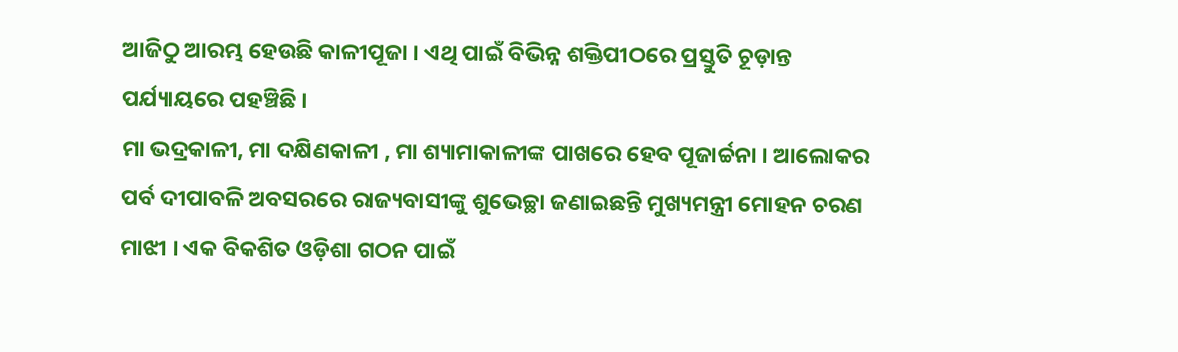ଆଜିଠୁ ଆରମ୍ଭ ହେଉଛି କାଳୀପୂଜା । ଏଥି ପାଇଁ ବିଭିନ୍ନ ଶକ୍ତିପୀଠରେ ପ୍ରସ୍ତୁତି ଚୂଡ଼ାନ୍ତ ପର୍ଯ୍ୟାୟରେ ପହଞ୍ଚିଛି ।
ମା ଭଦ୍ରକାଳୀ, ମା ଦକ୍ଷିଣକାଳୀ , ମା ଶ୍ୟାମାକାଳୀଙ୍କ ପାଖରେ ହେବ ପୂଜାର୍ଚ୍ଚନା । ଆଲୋକର ପର୍ବ ଦୀପାବଳି ଅବସରରେ ରାଜ୍ୟବାସୀଙ୍କୁ ଶୁଭେଚ୍ଛା ଜଣାଇଛନ୍ତି ମୁଖ୍ୟମନ୍ତ୍ରୀ ମୋହନ ଚରଣ ମାଝୀ । ଏକ ବିକଶିତ ଓଡ଼ିଶା ଗଠନ ପାଇଁ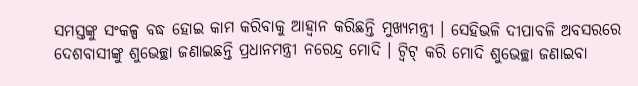ସମସ୍ତଙ୍କୁ ସଂକଳ୍ପ ବଦ୍ଧ ହୋଇ କାମ କରିବାକୁ ଆହ୍ବାନ କରିଛନ୍ତି ମୁଖ୍ୟମନ୍ତ୍ରୀ । ସେହିଭଳି ଦୀପାବଳି ଅବସରରେ ଦେଶବାସୀଙ୍କୁ ଶୁଭେଚ୍ଛା ଜଣାଇଛନ୍ତି ପ୍ରଧାନମନ୍ତ୍ରୀ ନରେନ୍ଦ୍ର ମୋଦି । ଟ୍ବିଟ୍ କରି ମୋଦି ଶୁଭେଚ୍ଛା ଜଣାଇବା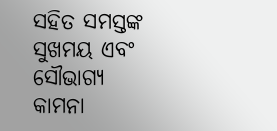ସହିତ ସମସ୍ତଙ୍କ ସୁଖମୟ ଏବଂ ସୌଭାଗ୍ୟ କାମନା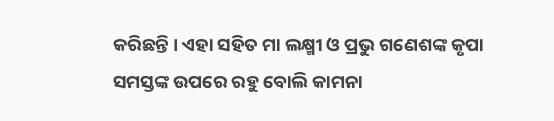କରିଛନ୍ତି । ଏହା ସହିତ ମା ଲକ୍ଷ୍ମୀ ଓ ପ୍ରଭୁ ଗଣେଶଙ୍କ କୃପା ସମସ୍ତଙ୍କ ଉପରେ ରହୁ ବୋଲି କାମନା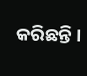କରିଛନ୍ତି ।